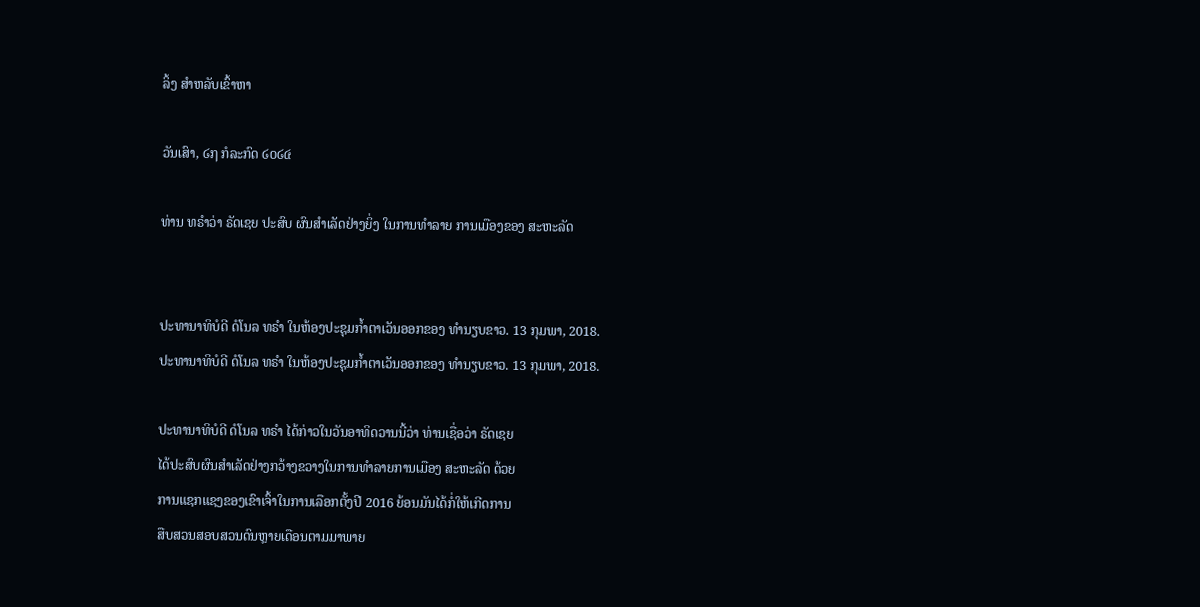ລິ້ງ ສຳຫລັບເຂົ້າຫາ

ວັນເສົາ, ໒໗ ກໍລະກົດ ໒໐໒໔

ທ່ານ ທຣຳວ່າ ຣັດເຊຍ ປະສົບ ຜົນສຳເລັດຢ່າງຍິ່ງ ໃນການທຳລາຍ ການເມືອງຂອງ ສະຫະລັດ


ປະທານາທິບໍດີ ດໍໂນລ ທຣຳ ໃນຫ້ອງປະຊຸມກໍ້າຕາເວັນອອກຂອງ ທຳນຽບຂາວ. 13 ກຸມພາ, 2018.
ປະທານາທິບໍດີ ດໍໂນລ ທຣຳ ໃນຫ້ອງປະຊຸມກໍ້າຕາເວັນອອກຂອງ ທຳນຽບຂາວ. 13 ກຸມພາ, 2018.

ປະທານາທິບໍດີ ດໍໂນລ ທຣຳ ໄດ້ກ່າວໃນວັນອາທິດວານນີ້ວ່າ ທ່ານເຊື່ອວ່າ ຣັດເຊຍ
ໄດ້ປະສົບຜົນສຳເລັດຢ່າງກວ້າງຂວາງໃນການທຳລາຍການເມືອງ ສະຫະລັດ ດ້ວຍ
ການແຊກແຊງຂອງເຂົາເຈົ້າໃນການເລືອກຕັ້ງປີ 2016 ຍ້ອນມັນໄດ້ກໍ່ໃຫ້ເກີດການ
ສືບສວນສອບສວນດົນຫຼາຍເດືອນຕາມມາພາຍ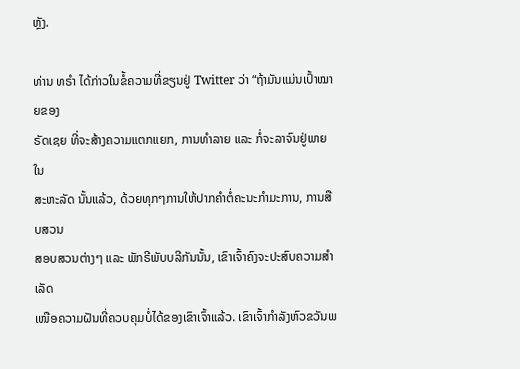ຫຼັງ.

ທ່ານ ທຣຳ ໄດ້ກ່າວໃນຂໍ້ຄວາມທີ່ຂຽນຢູ່ Twitter ວ່າ “ຖ້າມັນແມ່ນເປົ້າໝາຍຂອງ
ຣັດເຊຍ ທີ່ຈະສ້າງຄວາມແຕກແຍກ, ການທຳລາຍ ແລະ ກໍ່ຈະລາຈົນຢູ່ພາຍໃນ
ສະຫະລັດ ນັ້ນແລ້ວ, ດ້ວຍທຸກໆການໃຫ້ປາກຄຳຕໍ່ຄະນະກຳມະການ, ການສືບສວນ
ສອບສວນຕ່າງໆ ແລະ ພັກຣີພັບບລີກັນນັ້ນ, ເຂົາເຈົ້າຄົງຈະປະສົບຄວາມສຳເລັດ
ເໜືອຄວາມຝັນທີ່ຄວບຄຸມບໍ່ໄດ້ຂອງເຂົາເຈົ້າແລ້ວ. ເຂົາເຈົ້າກຳລັງຫົວຂວັນພ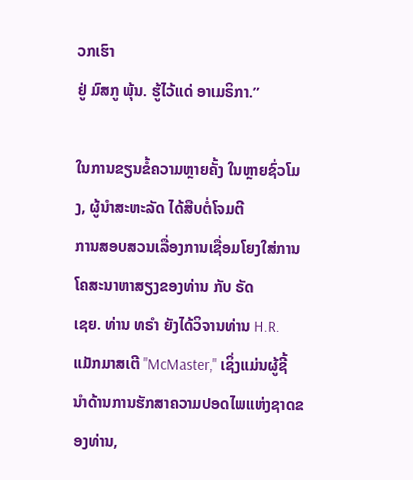ວກເຮົາ
ຢູ່ ມົສກູ ພຸ້ນ. ຮູ້ໄວ້ແດ່ ອາເມຣິກາ.”

ໃນການຂຽນຂໍ້ຄວາມຫຼາຍຄັ້ງ ໃນຫຼາຍຊົ່ວໂມງ, ຜູ້ນຳສະຫະລັດ ໄດ້ສືບຕໍ່ໂຈມຕີ
ການສອບສວນເລື່ອງການເຊື່ອມໂຍງໃສ່ການໂຄສະນາຫາສຽງຂອງທ່ານ ກັບ ຣັດ
ເຊຍ. ທ່ານ ທຣຳ ຍັງໄດ້ວິຈານທ່ານ H.R. ແມັກມາສເຕີ "McMaster," ເຊິ່ງແມ່ນຜູ້ຊີ້
ນຳດ້ານການຮັກສາຄວາມປອດໄພແຫ່ງຊາດຂອງທ່ານ,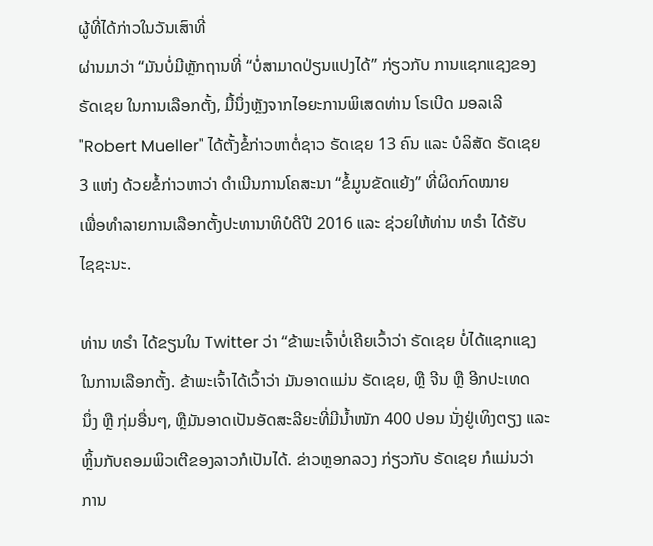ຜູ້ທີ່ໄດ້ກ່າວໃນວັນເສົາທີ່
ຜ່ານມາວ່າ “ມັນບໍ່ມີຫຼັກຖານທີ່ “ບໍ່ສາມາດປ່ຽນແປງໄດ້” ກ່ຽວກັບ ການແຊກແຊງຂອງ
ຣັດເຊຍ ໃນການເລືອກຕັ້ງ, ມື້ນຶ່ງຫຼັງຈາກໄອຍະການພິເສດທ່ານ ໂຣເບີດ ມອລເລີ
"Robert Mueller" ໄດ້ຕັ້ງຂໍ້ກ່າວຫາຕໍ່ຊາວ ຣັດເຊຍ 13 ຄົນ ແລະ ບໍລິສັດ ຣັດເຊຍ
3 ແຫ່ງ ດ້ວຍຂໍ້ກ່າວຫາວ່າ ດຳເນີນການໂຄສະນາ “ຂໍ້ມູນຂັດແຍ້ງ” ທີ່ຜິດກົດໝາຍ
ເພື່ອທຳລາຍການເລືອກຕັ້ງປະທານາທິບໍດີປີ 2016 ແລະ ຊ່ວຍໃຫ້ທ່ານ ທຣຳ ໄດ້ຮັບ
ໄຊຊະນະ.

ທ່ານ ທຣຳ ໄດ້ຂຽນໃນ Twitter ວ່າ “ຂ້າພະເຈົ້າບໍ່ເຄີຍເວົ້າວ່າ ຣັດເຊຍ ບໍ່ໄດ້ແຊກແຊງ
ໃນການເລືອກຕັ້ງ. ຂ້າພະເຈົ້າໄດ້ເວົ້າວ່າ ມັນອາດແມ່ນ ຣັດເຊຍ, ຫຼື ຈີນ ຫຼື ອີກປະເທດ
ນຶ່ງ ຫຼື ກຸ່ມອື່ນໆ, ຫຼືມັນອາດເປັນອັດສະລີຍະທີ່ມີນໍ້າໜັກ 400 ປອນ ນັ່ງຢູ່ເທິງຕຽງ ແລະ
ຫຼິ້ນກັບຄອມພິວເຕີຂອງລາວກໍເປັນໄດ້. ຂ່າວຫຼອກລວງ ກ່ຽວກັບ ຣັດເຊຍ ກໍແມ່ນວ່າ
ການ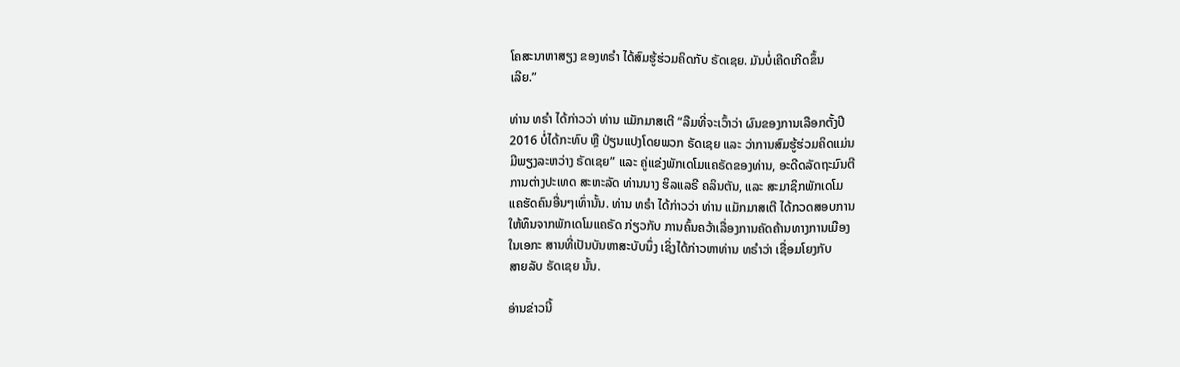ໂຄສະນາຫາສຽງ ຂອງທຣຳ ໄດ້ສົມຮູ້ຮ່ວມຄິດກັບ ຣັດເຊຍ. ມັນບໍ່ເຄີດເກີດຂຶ້ນ
ເລີຍ.”

ທ່ານ ທຣຳ ໄດ້ກ່າວວ່າ ທ່ານ ແມັກມາສເຕີ “ລືມທີ່ຈະເວົ້າວ່າ ຜົນຂອງການເລືອກຕັ້ງປີ
2016 ບໍ່ໄດ້ກະທົບ ຫຼື ປ່ຽນແປງໂດຍພວກ ຣັດເຊຍ ແລະ ວ່າການສົມຮູ້ຮ່ວມຄິດແມ່ນ
ມີພຽງລະຫວ່າງ ຣັດເຊຍ” ແລະ ຄູ່ແຂ່ງພັກເດໂມແຄຣັດຂອງທ່ານ, ອະດີດລັດຖະມົນຕີ
ການຕ່າງປະເທດ ສະຫະລັດ ທ່ານນາງ ຮິລແລຣີ ຄລິນຕັນ, ແລະ ສະມາຊິກພັກເດໂມ
ແຄຮັດຄົນອື່ນໆເທົ່ານັ້ນ. ທ່ານ ທຣຳ ໄດ້ກ່າວວ່າ ທ່ານ ແມັກມາສເຕີ ໄດ້ກວດສອບການ
ໃຫ້ທຶນຈາກພັກເດໂມແຄຣັດ ກ່ຽວກັບ ການຄົ້ນຄວ້າເລື່ອງການຄັດຄ້ານທາງການເມືອງ
ໃນເອກະ ສານທີ່ເປັນບັນຫາສະບັບນຶ່ງ ເຊິ່ງໄດ້ກ່າວຫາທ່ານ ທຣຳວ່າ ເຊື່ອມໂຍງກັບ
ສາຍລັບ ຣັດເຊຍ ນັ້ນ.

ອ່ານຂ່າວນີ້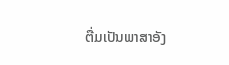ຕື່ມເປັນພາສາອັງ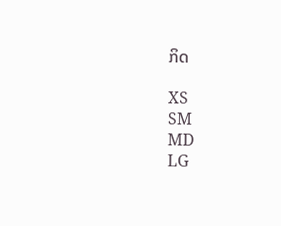ກິດ

XS
SM
MD
LG